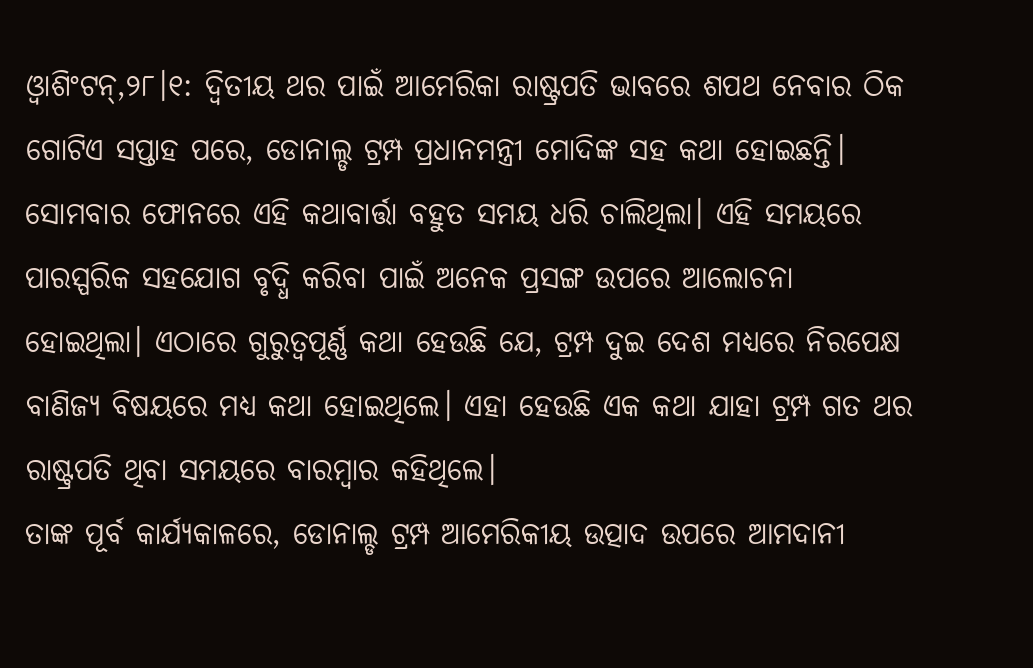ଓ୍ବାଶିଂଟନ୍,୨୮।୧: ଦ୍ୱିତୀୟ ଥର ପାଇଁ ଆମେରିକା ରାଷ୍ଟ୍ରପତି ଭାବରେ ଶପଥ ନେବାର ଠିକ ଗୋଟିଏ ସପ୍ତାହ ପରେ, ଡୋନାଲ୍ଡ ଟ୍ରମ୍ପ ପ୍ରଧାନମନ୍ତ୍ରୀ ମୋଦିଙ୍କ ସହ କଥା ହୋଇଛନ୍ତି। ସୋମବାର ଫୋନରେ ଏହି କଥାବାର୍ତ୍ତା ବହୁତ ସମୟ ଧରି ଚାଲିଥିଲା। ଏହି ସମୟରେ ପାରସ୍ପରିକ ସହଯୋଗ ବୃଦ୍ଧି କରିବା ପାଇଁ ଅନେକ ପ୍ରସଙ୍ଗ ଉପରେ ଆଲୋଚନା ହୋଇଥିଲା। ଏଠାରେ ଗୁରୁତ୍ୱପୂର୍ଣ୍ଣ କଥା ହେଉଛି ଯେ, ଟ୍ରମ୍ପ ଦୁଇ ଦେଶ ମଧ୍ୟରେ ନିରପେକ୍ଷ ବାଣିଜ୍ୟ ବିଷୟରେ ମଧ୍ୟ କଥା ହୋଇଥିଲେ। ଏହା ହେଉଛି ଏକ କଥା ଯାହା ଟ୍ରମ୍ପ ଗତ ଥର ରାଷ୍ଟ୍ରପତି ଥିବା ସମୟରେ ବାରମ୍ବାର କହିଥିଲେ।
ତାଙ୍କ ପୂର୍ବ କାର୍ଯ୍ୟକାଳରେ, ଡୋନାଲ୍ଡ ଟ୍ରମ୍ପ ଆମେରିକୀୟ ଉତ୍ପାଦ ଉପରେ ଆମଦାନୀ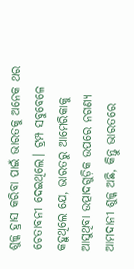ଶୁଳ୍କ ହ୍ରାସ କରିବା ପାଇଁ ଭାରତକୁ ଅନେକ ଥର ଚେତାବନୀ ଦେଇଥିଲେ। ଟ୍ରମ୍ପ ସବୁବେଳେ କହୁଥିଲେ ଯେ, ଭାରତରୁ ଆମେରିକାକୁ ଆସୁଥିବା ଉତ୍ପାଦଗୁଡ଼ିକ ଉପରେ ନଗଣ୍ୟ ଆମଦାନୀ ଶୁଳ୍କ ଅଛି, କିନ୍ତୁ ଭାରତରେ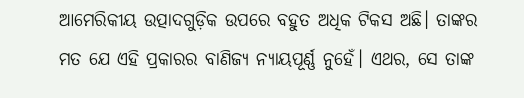ଆମେରିକୀୟ ଉତ୍ପାଦଗୁଡ଼ିକ ଉପରେ ବହୁତ ଅଧିକ ଟିକସ ଅଛି। ତାଙ୍କର ମତ ଯେ ଏହି ପ୍ରକାରର ବାଣିଜ୍ୟ ନ୍ୟାୟପୂର୍ଣ୍ଣ ନୁହେଁ। ଏଥର, ସେ ତାଙ୍କ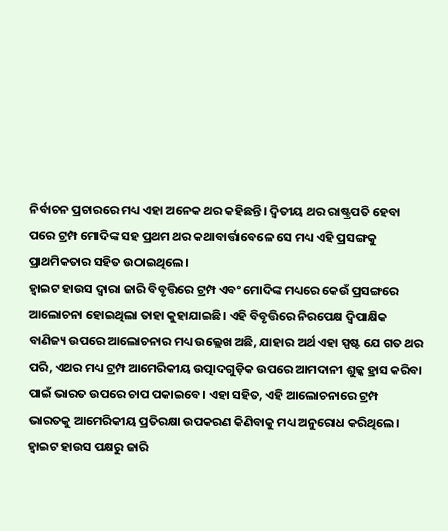ନିର୍ବାଚନ ପ୍ରଚାରରେ ମଧ୍ୟ ଏହା ଅନେକ ଥର କହିଛନ୍ତି। ଦ୍ୱିତୀୟ ଥର ରାଷ୍ଟ୍ରପତି ହେବା ପରେ ଟ୍ରମ୍ପ ମୋଦିଙ୍କ ସହ ପ୍ରଥମ ଥର କଥାବାର୍ତ୍ତାବେଳେ ସେ ମଧ୍ୟ ଏହି ପ୍ରସଙ୍ଗକୁ ପ୍ରାଥମିକତାର ସହିତ ଉଠାଇଥିଲେ।
ହ୍ବାଇଟ ହାଉସ ଦ୍ୱାରା ଜାରି ବିବୃତ୍ତିରେ ଟ୍ରମ୍ପ ଏବଂ ମୋଦିଙ୍କ ମଧ୍ୟରେ କେଉଁ ପ୍ରସଙ୍ଗରେ ଆଲୋଚନା ହୋଇଥିଲା ତାହା କୁହାଯାଇଛି। ଏହି ବିବୃତ୍ତିରେ ନିରପେକ୍ଷ ଦ୍ୱିପାକ୍ଷିକ ବାଣିଜ୍ୟ ଉପରେ ଆଲୋଚନାର ମଧ୍ୟ ଉଲ୍ଲେଖ ଅଛି, ଯାହାର ଅର୍ଥ ଏହା ସ୍ପଷ୍ଟ ଯେ ଗତ ଥର ପରି, ଏଥର ମଧ୍ୟ ଟ୍ରମ୍ପ ଆମେରିକୀୟ ଉତ୍ପାଦଗୁଡ଼ିକ ଉପରେ ଆମଦାନୀ ଶୁଳ୍କ ହ୍ରାସ କରିବା ପାଇଁ ଭାରତ ଉପରେ ଚାପ ପକାଇବେ। ଏହା ସହିତ, ଏହି ଆଲୋଚନାରେ ଟ୍ରମ୍ପ ଭାରତକୁ ଆମେରିକୀୟ ପ୍ରତିରକ୍ଷା ଉପକରଣ କିଣିବାକୁ ମଧ୍ୟ ଅନୁରୋଧ କରିଥିଲେ।
ହ୍ବାଇଟ ହାଉସ ପକ୍ଷରୁ ଜାରି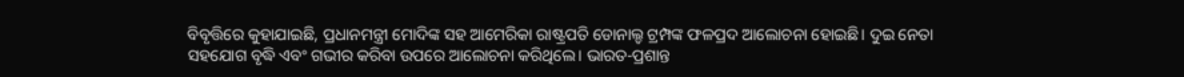ବିବୃତ୍ତିରେ କୁହାଯାଇଛି, ପ୍ରଧାନମନ୍ତ୍ରୀ ମୋଦିଙ୍କ ସହ ଆମେରିକା ରାଷ୍ଟ୍ରପତି ଡୋନାଲ୍ଡ ଟ୍ରମ୍ପଙ୍କ ଫଳପ୍ରଦ ଆଲୋଚନା ହୋଇଛି। ଦୁଇ ନେତା ସହଯୋଗ ବୃଦ୍ଧି ଏବଂ ଗଭୀର କରିବା ଉପରେ ଆଲୋଚନା କରିଥିଲେ। ଭାରତ-ପ୍ରଶାନ୍ତ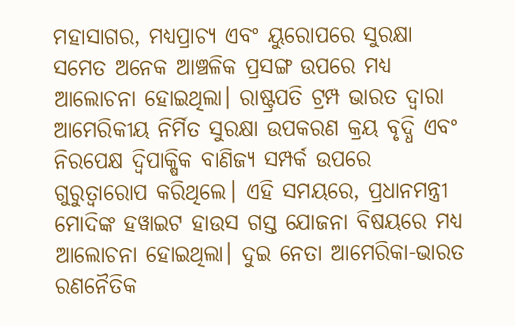ମହାସାଗର, ମଧ୍ୟପ୍ରାଚ୍ୟ ଏବଂ ୟୁରୋପରେ ସୁରକ୍ଷା ସମେତ ଅନେକ ଆଞ୍ଚଳିକ ପ୍ରସଙ୍ଗ ଉପରେ ମଧ୍ୟ ଆଲୋଚନା ହୋଇଥିଲା। ରାଷ୍ଟ୍ରପତି ଟ୍ରମ୍ପ ଭାରତ ଦ୍ୱାରା ଆମେରିକୀୟ ନିର୍ମିତ ସୁରକ୍ଷା ଉପକରଣ କ୍ରୟ ବୃଦ୍ଧି ଏବଂ ନିରପେକ୍ଷ ଦ୍ୱିପାକ୍ଷିକ ବାଣିଜ୍ୟ ସମ୍ପର୍କ ଉପରେ ଗୁରୁତ୍ୱାରୋପ କରିଥିଲେ। ଏହି ସମୟରେ, ପ୍ରଧାନମନ୍ତ୍ରୀ ମୋଦିଙ୍କ ହୱାଇଟ ହାଉସ ଗସ୍ତ ଯୋଜନା ବିଷୟରେ ମଧ୍ୟ ଆଲୋଚନା ହୋଇଥିଲା। ଦୁଇ ନେତା ଆମେରିକା-ଭାରତ ରଣନୈତିକ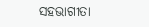ସହଭାଗୀତା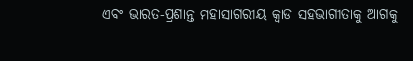ଏବଂ ଭାରତ-ପ୍ରଶାନ୍ତ ମହାସାଗରୀୟ କ୍ୱାଡ ସହଭାଗୀତାକୁ ଆଗକୁ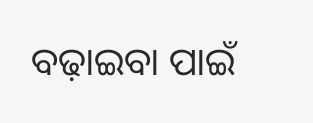ବଢ଼ାଇବା ପାଇଁ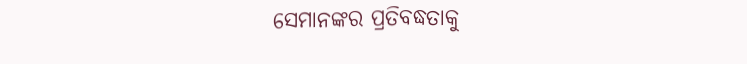ସେମାନଙ୍କର ପ୍ରତିବଦ୍ଧତାକୁ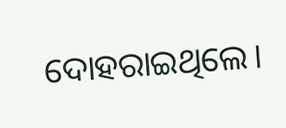ଦୋହରାଇଥିଲେ।